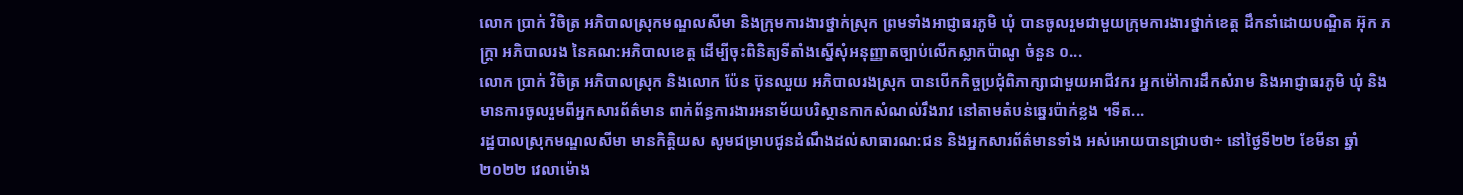លោក ប្រាក់ វិចិត្រ អភិបាលស្រុកមណ្ឌលសីមា និងក្រុមការងារថ្នាក់ស្រុក ព្រមទាំងអាជ្ញាធរភូមិ ឃុំ បានចូលរួមជាមួយក្រុមការងារថ្នាក់ខេត្ត ដឹកនាំដោយបណ្ឌិត អ៊ុក ភក្រ្តា អភិបាលរង នៃគណ:អភិបាលខេត្ត ដើម្បីចុះពិនិត្យទីតាំងស្នើសុំអនុញ្ញាតច្បាប់លើកស្លាកប៉ាណូ ចំនួន ០...
លោក ប្រាក់ វិចិត្រ អភិបាលស្រុក និងលោក ប៉ែន ប៊ុនឈួយ អភិបាលរងស្រុក បានបើកកិច្ចប្រជុំពិភាក្សាជាមួយអាជីវករ អ្នកម៉ៅការដឹកសំរាម និងអាជ្ញាធរភូមិ ឃុំ និងមានការចូលរួមពីអ្នកសារព័ត៌មាន ពាក់ព័ន្ធការងារអនាម័យបរិស្ថានកាកសំណល់រឹងរាវ នៅតាមតំបន់ឆ្នេរប៉ាក់ខ្លង ។ទីត...
រដ្ឋបាលស្រុកមណ្ឌលសីមា មានកិត្តិយស សូមជម្រាបជូនដំណឹងដល់សាធារណ:ជន និងអ្នកសារព័ត៌មានទាំង អស់អោយបានជ្រាបថា÷ នៅថ្ងៃទី២២ ខែមីនា ឆ្នាំ២០២២ វេលាម៉ោង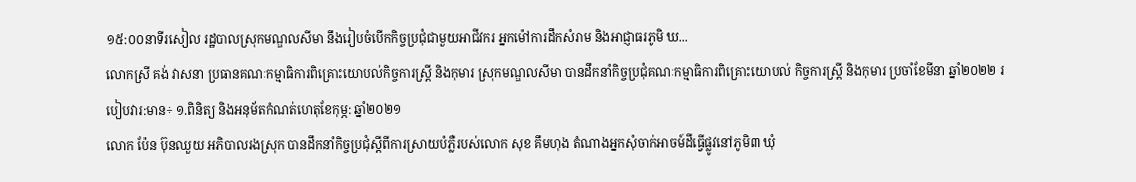១៥:០០នាទីរសៀល រដ្ឋបាលស្រុកមណ្ឌលសីមា នឹងរៀបចំបើកកិច្ចប្រជុំជាមួយអាជីវករ អ្នកម៉ៅការដឹកសំរាម និងអាជ្ញាធរភូមិ ឃ...
លោកស្រី គង់ វាសនា ប្រធានគណៈកម្មាធិការពិគ្រោះយោបល់កិច្ចការស្ដ្រី និងកុមារ ស្រុកមណ្ឌលសីមា បានដឹកនាំកិច្ចប្រជុំគណៈកម្មាធិការពិគ្រោះយោបល់ កិច្ចការស្ដ្រី និងកុមារ ប្រចាំខែមីនា ឆ្នាំ២០២២ របៀបវារ:មាន÷ ១.ពិនិត្យ និងអនុម័តកំណត់ហេតុខែកុម្ភ: ឆ្នាំ២០២១
លោក ប៉ែន ប៊ុនឈួយ អភិបាលរងស្រុក បានដឹកនាំកិច្ចប្រជុំស្ដីពីការស្រាយបំភ្លឺរបស់លោក សុខ គឹមហុង តំណាងអ្នកសុំចាក់អាចម៍ដីធ្វើផ្លូវនៅភូមិ៣ ឃុំ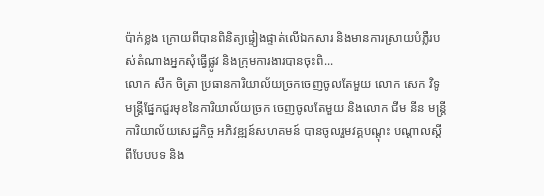ប៉ាក់ខ្លង ក្រោយពីបានពិនិត្យផ្ទៀងផ្ទាត់លើឯកសារ និងមានការស្រាយបំភ្លឺរបស់តំណាងអ្នកសុំធ្វើផ្លូវ និងក្រុមការងារបានចុះពិ...
លោក សឹក ចិត្រា ប្រធានការិយាល័យច្រកចេញចូលតែមួយ លោក សេក វិទូ មន្ត្រីផ្នែកជួរមុខនៃការិយាល័យច្រក ចេញចូលតែមួយ និងលោក ជីម នីន មន្ត្រីការិយាល័យសេដ្ឋកិច្ច អភិវឌ្ឍន៍សហគមន៍ បានចូលរួមវគ្គបណ្តុះ បណ្តាលស្តីពីបែបបទ និង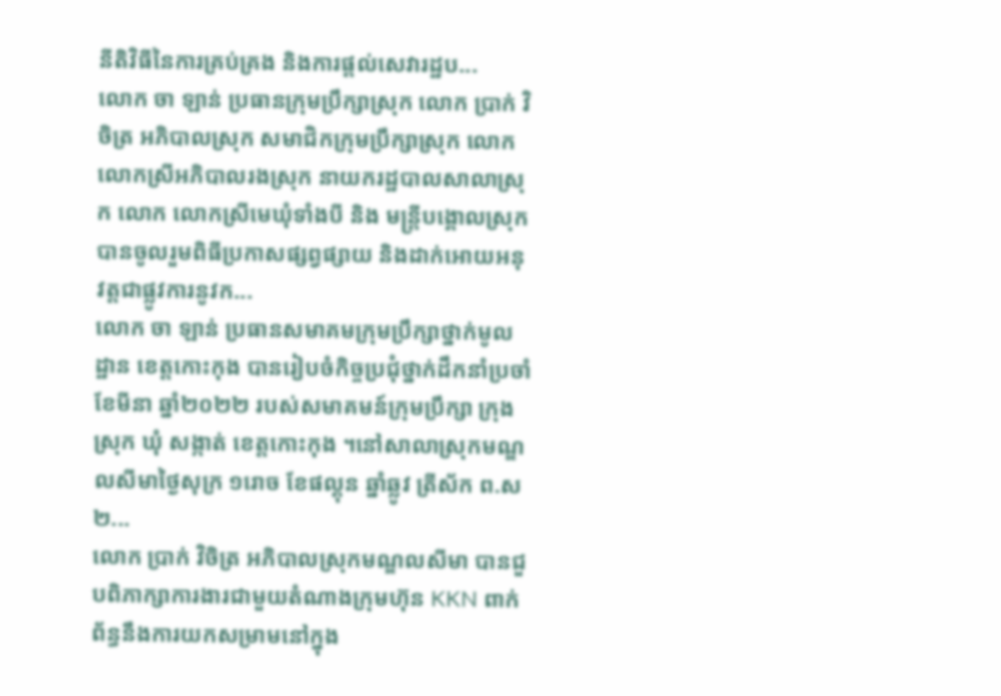នីតិវិធីនៃការគ្រប់គ្រង និងការផ្តល់សេវារដ្ឋប...
លោក ចា ឡាន់ ប្រធានក្រុមប្រឹក្សាស្រុក លោក ប្រាក់ វិចិត្រ អភិបាលស្រុក សមាជិកក្រុមប្រឹក្សាស្រុក លោក លោកស្រីអភិបាលរងស្រុក នាយករដ្ឋបាលសាលាស្រុក លោក លោកស្រីមេឃុំទាំងបី និង មន្រ្តីបង្គោលស្រុក បានចូលរួមពិធីប្រកាសផ្សព្វផ្សាយ និងដាក់អោយអនុវត្តជាផ្លូវការនូវក...
លោក ចា ឡាន់ ប្រធានសមាគមក្រុមប្រឹក្សាថ្នាក់មូលដ្ឋាន ខេត្តកោះកុង បានរៀបចំកិច្ចប្រជុំថ្នាក់ដឹកនាំប្រចាំខែមីនា ឆ្នាំ២០២២ របស់សមាគមន៍ក្រុមប្រឹក្សា ក្រុង ស្រុក ឃុំ សង្កាត់ ខេត្តកោះកុង ។នៅសាលាស្រុកមណ្ឌលសីមាថ្ងៃសុក្រ ១រោច ខែផល្គុន ឆ្នាំឆ្លូវ ត្រីស័ក ព.ស ២...
លោក ប្រាក់ វិចិត្រ អភិបាលស្រុកមណ្ឌលសីមា បានជួបពិភាក្សាការងារជាមួយតំណាងក្រុមហ៊ុន KKN ពាក់ព័ន្ធនឹងការយកសម្រាមនៅក្នុង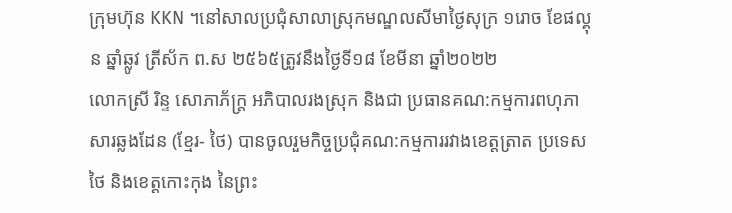ក្រុមហ៊ុន KKN ។នៅសាលប្រជុំសាលាស្រុកមណ្ឌលសីមាថ្ងៃសុក្រ ១រោច ខែផល្គុន ឆ្នាំឆ្លូវ ត្រីស័ក ព.ស ២៥៦៥ត្រូវនឹងថ្ងៃទី១៨ ខែមីនា ឆ្នាំ២០២២
លោកស្រី រិន្ទ សោភាភ័ក្ត្រ អភិបាលរងស្រុក និងជា ប្រធានគណ:កម្មការពហុភាសារឆ្លងដែន (ខ្មែរ- ថៃ) បានចូលរួមកិច្ចប្រជុំគណ:កម្មការរវាងខេត្តត្រាត ប្រទេសថៃ និងខេត្តកោះកុង នៃព្រះ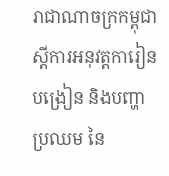រាជាណាចក្រកម្ពុជា ស្តីការអនុវត្តការៀន បង្រៀន និងបញ្ហាប្រឈម នៃ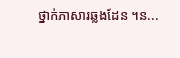ថ្នាក់ភាសារឆ្លងដែន ។ន...